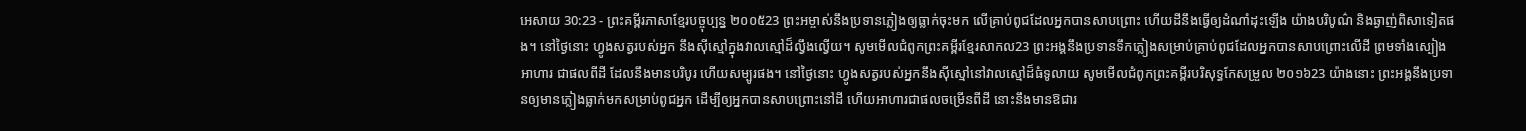អេសាយ 30:23 - ព្រះគម្ពីរភាសាខ្មែរបច្ចុប្បន្ន ២០០៥23 ព្រះអម្ចាស់នឹងប្រទានភ្លៀងឲ្យធ្លាក់ចុះមក លើគ្រាប់ពូជដែលអ្នកបានសាបព្រោះ ហើយដីនឹងធ្វើឲ្យដំណាំដុះឡើង យ៉ាងបរិបូណ៌ និងឆ្ងាញ់ពិសាទៀតផង។ នៅថ្ងៃនោះ ហ្វូងសត្វរបស់អ្នក នឹងស៊ីស្មៅក្នុងវាលស្មៅដ៏ល្វឹងល្វើយ។ សូមមើលជំពូកព្រះគម្ពីរខ្មែរសាកល23 ព្រះអង្គនឹងប្រទានទឹកភ្លៀងសម្រាប់គ្រាប់ពូជដែលអ្នកបានសាបព្រោះលើដី ព្រមទាំងស្បៀងអាហារ ជាផលពីដី ដែលនឹងមានបរិបូរ ហើយសម្បូរផង។ នៅថ្ងៃនោះ ហ្វូងសត្វរបស់អ្នកនឹងស៊ីស្មៅនៅវាលស្មៅដ៏ធំទូលាយ សូមមើលជំពូកព្រះគម្ពីរបរិសុទ្ធកែសម្រួល ២០១៦23 យ៉ាងនោះ ព្រះអង្គនឹងប្រទានឲ្យមានភ្លៀងធ្លាក់មកសម្រាប់ពូជអ្នក ដើម្បីឲ្យអ្នកបានសាបព្រោះនៅដី ហើយអាហារជាផលចម្រើនពីដី នោះនឹងមានឱជារ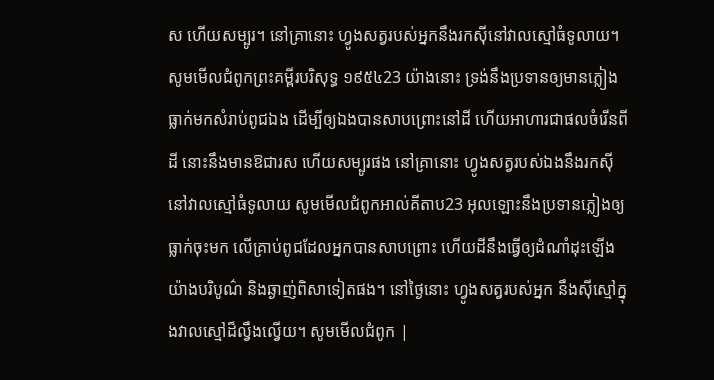ស ហើយសម្បូរ។ នៅគ្រានោះ ហ្វូងសត្វរបស់អ្នកនឹងរកស៊ីនៅវាលស្មៅធំទូលាយ។ សូមមើលជំពូកព្រះគម្ពីរបរិសុទ្ធ ១៩៥៤23 យ៉ាងនោះ ទ្រង់នឹងប្រទានឲ្យមានភ្លៀងធ្លាក់មកសំរាប់ពូជឯង ដើម្បីឲ្យឯងបានសាបព្រោះនៅដី ហើយអាហារជាផលចំរើនពីដី នោះនឹងមានឱជារស ហើយសម្បូរផង នៅគ្រានោះ ហ្វូងសត្វរបស់ឯងនឹងរកស៊ីនៅវាលស្មៅធំទូលាយ សូមមើលជំពូកអាល់គីតាប23 អុលឡោះនឹងប្រទានភ្លៀងឲ្យធ្លាក់ចុះមក លើគ្រាប់ពូជដែលអ្នកបានសាបព្រោះ ហើយដីនឹងធ្វើឲ្យដំណាំដុះឡើង យ៉ាងបរិបូណ៌ និងឆ្ងាញ់ពិសាទៀតផង។ នៅថ្ងៃនោះ ហ្វូងសត្វរបស់អ្នក នឹងស៊ីស្មៅក្នុងវាលស្មៅដ៏ល្វឹងល្វើយ។ សូមមើលជំពូក |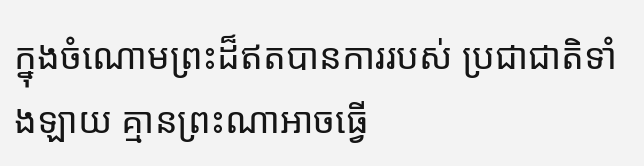ក្នុងចំណោមព្រះដ៏ឥតបានការរបស់ ប្រជាជាតិទាំងឡាយ គ្មានព្រះណាអាចធ្វើ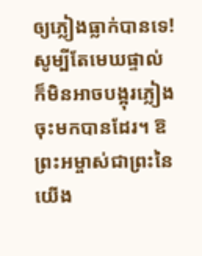ឲ្យភ្លៀងធ្លាក់បានទេ! សូម្បីតែមេឃផ្ទាល់ ក៏មិនអាចបង្អុរភ្លៀងចុះមកបានដែរ។ ឱព្រះអម្ចាស់ជាព្រះនៃយើង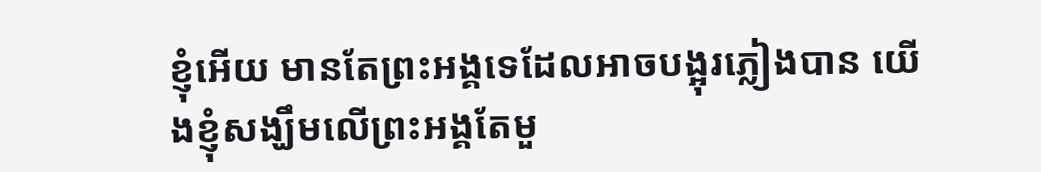ខ្ញុំអើយ មានតែព្រះអង្គទេដែលអាចបង្អុរភ្លៀងបាន យើងខ្ញុំសង្ឃឹមលើព្រះអង្គតែមួ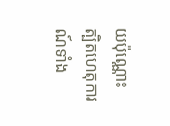យប៉ុណ្ណោះ ត្បិតហេតុការណ៍ទាំង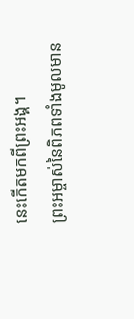នេះកើតមកពីព្រះអង្គ។
ព្រះអម្ចាស់នៃពិភពទាំងមូលមាន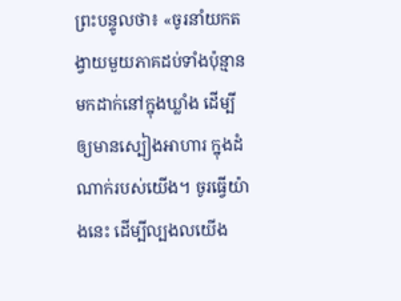ព្រះបន្ទូលថា៖ «ចូរនាំយកតង្វាយមួយភាគដប់ទាំងប៉ុន្មាន មកដាក់នៅក្នុងឃ្លាំង ដើម្បីឲ្យមានស្បៀងអាហារ ក្នុងដំណាក់របស់យើង។ ចូរធ្វើយ៉ាងនេះ ដើម្បីល្បងលយើង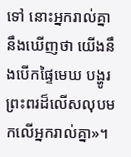ទៅ នោះអ្នករាល់គ្នានឹងឃើញថា យើងនឹងបើកផ្ទៃមេឃ បង្ហូរព្រះពរដ៏លើសលុបមកលើអ្នករាល់គ្នា»។